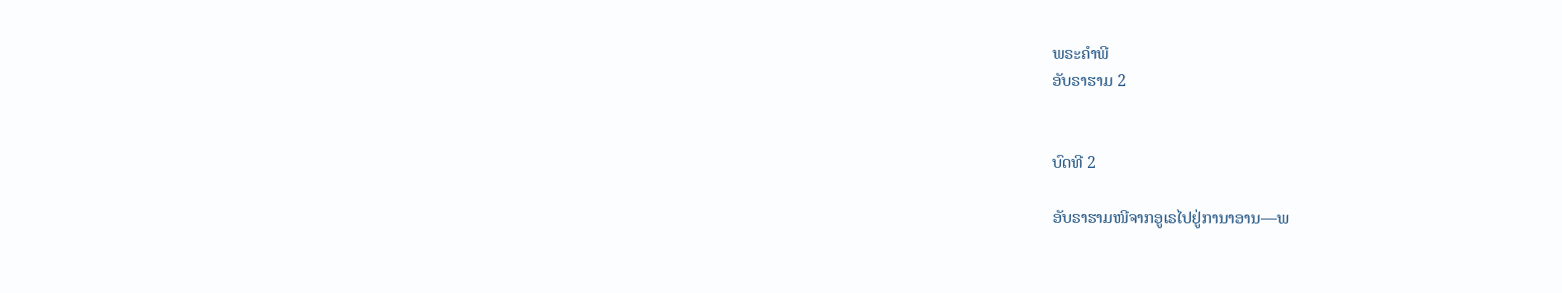ພຣະຄຳພີ
ອັບຣາຮາມ 2


ບົດທີ 2

ອັບຣາຮາມໜີຈາກອູເຣໄປຢູ່ການາອານ—ພ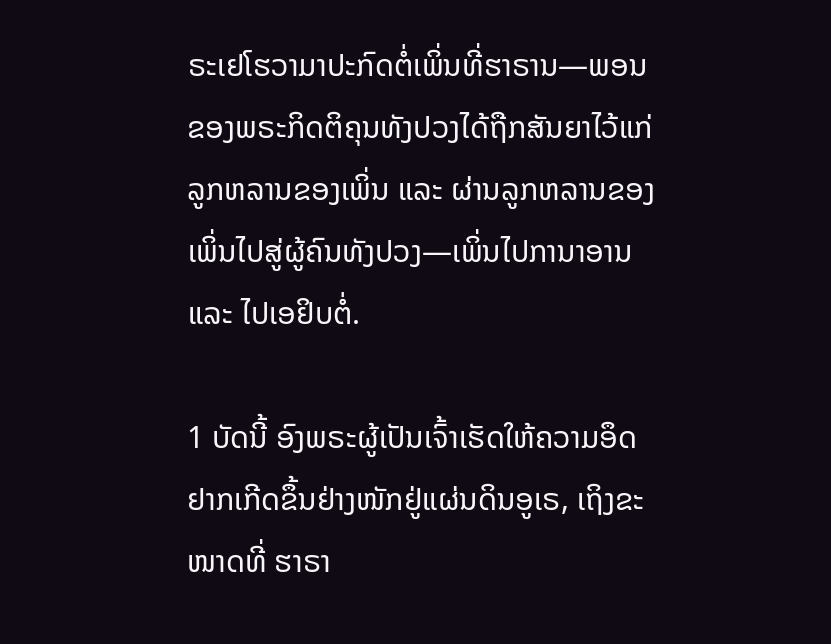ຣະເຢໂຮວາມາປະກົດຕໍ່ເພິ່ນທີ່ຮາຣານ—ພອນຂອງພຣະກິດຕິຄຸນທັງປວງໄດ້ຖືກສັນຍາໄວ້ແກ່ລູກຫລານຂອງເພິ່ນ ແລະ ຜ່ານລູກຫລານຂອງເພິ່ນໄປສູ່ຜູ້ຄົນທັງປວງ—ເພິ່ນໄປການາອານ ແລະ ໄປເອຢິບຕໍ່.

1 ບັດນີ້ ອົງພຣະຜູ້ເປັນເຈົ້າເຮັດໃຫ້ຄວາມອຶດຢາກເກີດຂຶ້ນຢ່າງໜັກຢູ່ແຜ່ນດິນອູເຣ, ເຖິງຂະໜາດທີ່ ຮາຣາ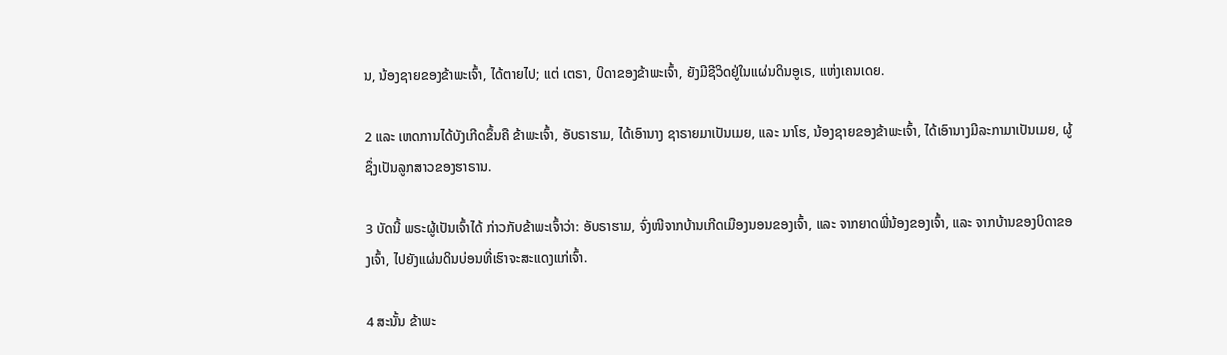ນ, ນ້ອງຊາຍຂອງຂ້າພະເຈົ້າ, ໄດ້ຕາຍໄປ; ແຕ່ ເຕຣາ, ບິດາຂອງຂ້າພະເຈົ້າ, ຍັງມີຊີວິດຢູ່ໃນແຜ່ນດິນອູເຣ, ແຫ່ງເຄນເດຍ.

2 ແລະ ເຫດການໄດ້ບັງເກີດຂຶ້ນຄື ຂ້າພະເຈົ້າ, ອັບຣາຮາມ, ໄດ້ເອົານາງ ຊາຣາຍມາເປັນເມຍ, ແລະ ນາໂຮ, ນ້ອງຊາຍຂອງຂ້າພະເຈົ້າ, ໄດ້ເອົານາງມີລະກາມາເປັນເມຍ, ຜູ້ຊຶ່ງເປັນລູກສາວຂອງຮາຣານ.

3 ບັດນີ້ ພຣະຜູ້ເປັນເຈົ້າໄດ້ ກ່າວກັບຂ້າພະເຈົ້າວ່າ: ອັບຣາຮາມ, ຈົ່ງໜີຈາກບ້ານເກີດເມືອງນອນຂອງເຈົ້າ, ແລະ ຈາກຍາດພີ່ນ້ອງຂອງເຈົ້າ, ແລະ ຈາກບ້ານຂອງບິດາຂອງເຈົ້າ, ໄປຍັງແຜ່ນດິນບ່ອນທີ່ເຮົາຈະສະແດງແກ່ເຈົ້າ.

4 ສະນັ້ນ ຂ້າພະ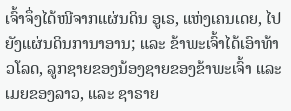ເຈົ້າຈຶ່ງໄດ້ໜີຈາກແຜ່ນດິນ ອູເຣ, ແຫ່ງເຄນເດຍ, ໄປຍັງແຜ່ນດິນການາອານ; ແລະ ຂ້າພະເຈົ້າໄດ້ເອົາທ້າວໂລດ, ລູກຊາຍຂອງນ້ອງຊາຍຂອງຂ້າພະເຈົ້າ ແລະ ເມຍຂອງລາວ, ແລະ ຊາຣາຍ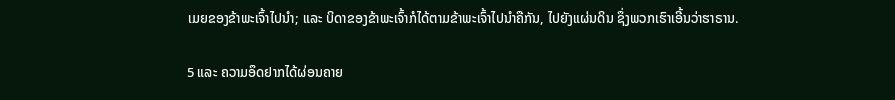ເມຍຂອງຂ້າພະເຈົ້າໄປນຳ; ແລະ ບິດາຂອງຂ້າພະເຈົ້າກໍໄດ້ຕາມຂ້າພະເຈົ້າໄປນຳຄືກັນ, ໄປຍັງແຜ່ນດິນ ຊຶ່ງພວກເຮົາເອີ້ນວ່າຮາຣານ.

5 ແລະ ຄວາມອຶດຢາກໄດ້ຜ່ອນຄາຍ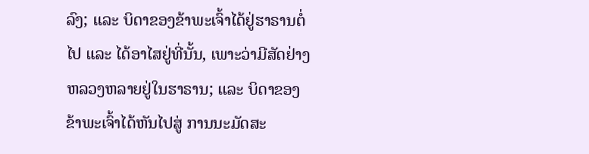ລົງ; ແລະ ບິດາຂອງຂ້າພະເຈົ້າໄດ້ຢູ່ຮາຣານຕໍ່ໄປ ແລະ ໄດ້ອາໄສຢູ່ທີ່ນັ້ນ, ເພາະວ່າມີສັດຢ່າງຫລວງຫລາຍຢູ່ໃນຮາຣານ; ແລະ ບິດາຂອງຂ້າພະເຈົ້າໄດ້ຫັນໄປສູ່ ການນະມັດສະ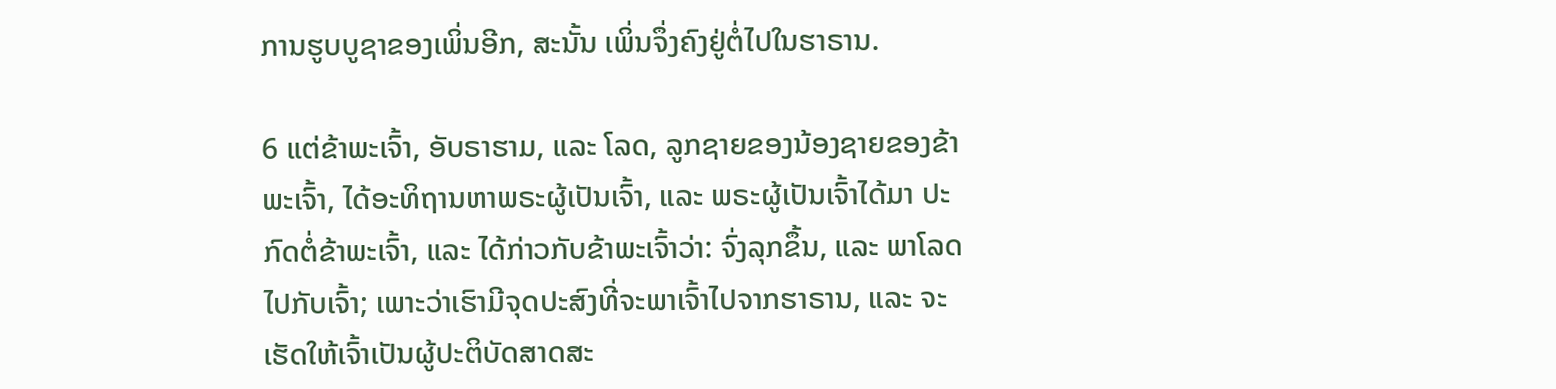ການຮູບບູຊາຂອງເພິ່ນອີກ, ສະນັ້ນ ເພິ່ນຈຶ່ງຄົງຢູ່ຕໍ່ໄປໃນຮາຣານ.

6 ແຕ່ຂ້າພະເຈົ້າ, ອັບຣາຮາມ, ແລະ ໂລດ, ລູກຊາຍຂອງນ້ອງຊາຍຂອງຂ້າພະເຈົ້າ, ໄດ້ອະທິຖານຫາພຣະຜູ້ເປັນເຈົ້າ, ແລະ ພຣະຜູ້ເປັນເຈົ້າໄດ້ມາ ປະກົດຕໍ່ຂ້າພະເຈົ້າ, ແລະ ໄດ້ກ່າວກັບຂ້າພະເຈົ້າວ່າ: ຈົ່ງລຸກຂຶ້ນ, ແລະ ພາໂລດໄປກັບເຈົ້າ; ເພາະວ່າເຮົາມີຈຸດປະສົງທີ່ຈະພາເຈົ້າໄປຈາກຮາຣານ, ແລະ ຈະເຮັດໃຫ້ເຈົ້າເປັນຜູ້ປະຕິບັດສາດສະ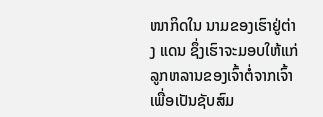ໜາກິດໃນ ນາມຂອງເຮົາຢູ່ຕ່າງ ແດນ ຊຶ່ງເຮົາຈະມອບໃຫ້ແກ່ລູກຫລານຂອງເຈົ້າຕໍ່ຈາກເຈົ້າ ເພື່ອເປັນຊັບສົມ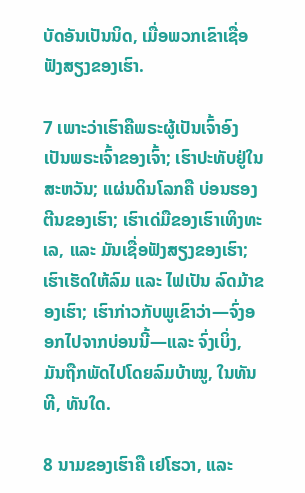ບັດອັນເປັນນິດ, ເມື່ອພວກເຂົາເຊື່ອຟັງສຽງຂອງເຮົາ.

7 ເພາະວ່າເຮົາຄືພຣະຜູ້ເປັນເຈົ້າອົງເປັນພຣະເຈົ້າຂອງເຈົ້າ; ເຮົາປະທັບຢູ່ໃນສະຫວັນ; ແຜ່ນດິນໂລກຄື ບ່ອນຮອງຕີນຂອງເຮົາ; ເຮົາເດ່ມືຂອງເຮົາເທິງທະເລ, ແລະ ມັນເຊື່ອຟັງສຽງຂອງເຮົາ; ເຮົາເຮັດໃຫ້ລົມ ແລະ ໄຟເປັນ ລົດມ້າຂອງເຮົາ; ເຮົາກ່າວກັບພູເຂົາວ່າ—ຈົ່ງອອກໄປຈາກບ່ອນນີ້—ແລະ ຈົ່ງເບິ່ງ, ມັນຖືກພັດໄປໂດຍລົມບ້າໝູ, ໃນທັນທີ, ທັນໃດ.

8 ນາມຂອງເຮົາຄື ເຢໂຮວາ, ແລະ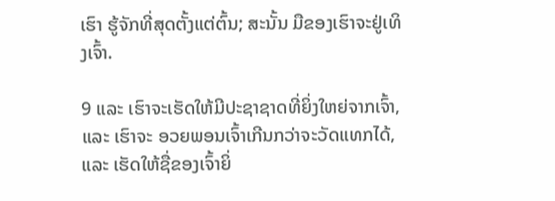ເຮົາ ຮູ້ຈັກທີ່ສຸດຕັ້ງແຕ່ຕົ້ນ; ສະນັ້ນ ມືຂອງເຮົາຈະຢູ່ເທິງເຈົ້າ.

9 ແລະ ເຮົາຈະເຮັດໃຫ້ມີປະຊາຊາດທີ່ຍິ່ງໃຫຍ່ຈາກເຈົ້າ, ແລະ ເຮົາຈະ ອວຍພອນເຈົ້າເກີນກວ່າຈະວັດແທກໄດ້, ແລະ ເຮັດໃຫ້ຊື່ຂອງເຈົ້າຍິ່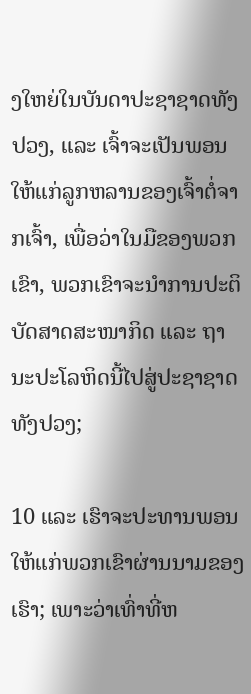ງໃຫຍ່ໃນບັນດາປະຊາຊາດທັງປວງ, ແລະ ເຈົ້າຈະເປັນພອນໃຫ້ແກ່ລູກຫລານຂອງເຈົ້າຕໍ່ຈາກເຈົ້າ, ເພື່ອວ່າໃນມືຂອງພວກເຂົາ, ພວກເຂົາຈະນຳການປະຕິບັດສາດສະໜາກິດ ແລະ ຖານະປະໂລຫິດນີ້ໄປສູ່ປະຊາຊາດທັງປວງ;

10 ແລະ ເຮົາຈະປະທານພອນໃຫ້ແກ່ພວກເຂົາຜ່ານນາມຂອງເຮົາ; ເພາະວ່າເທົ່າທີ່ຫ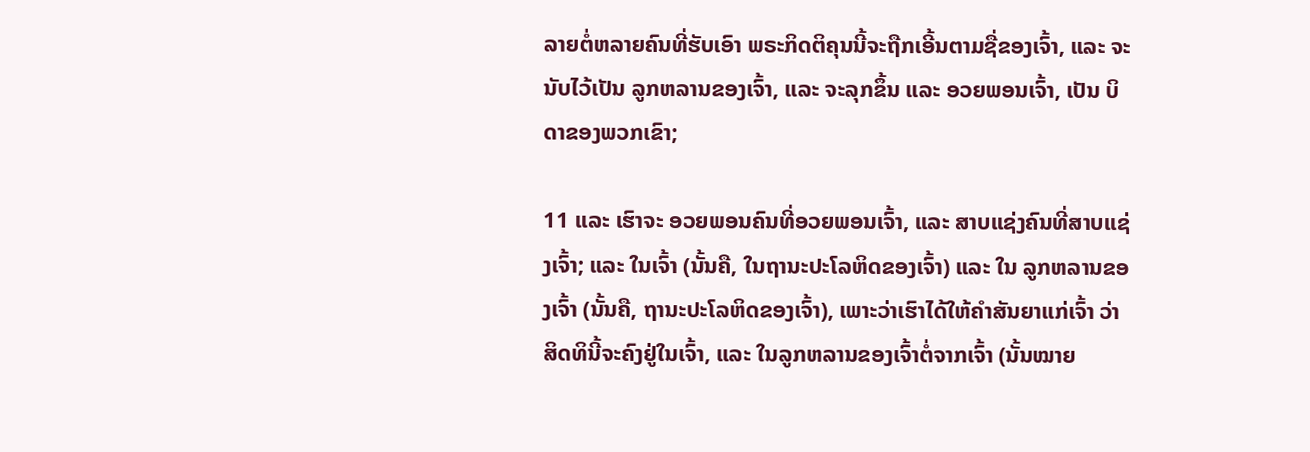ລາຍຕໍ່ຫລາຍຄົນທີ່ຮັບເອົາ ພຣະກິດຕິຄຸນນີ້ຈະຖືກເອີ້ນຕາມຊື່ຂອງເຈົ້າ, ແລະ ຈະນັບໄວ້ເປັນ ລູກຫລານຂອງເຈົ້າ, ແລະ ຈະລຸກຂຶ້ນ ແລະ ອວຍພອນເຈົ້າ, ເປັນ ບິດາຂອງພວກເຂົາ;

11 ແລະ ເຮົາຈະ ອວຍພອນຄົນທີ່ອວຍພອນເຈົ້າ, ແລະ ສາບແຊ່ງຄົນທີ່ສາບແຊ່ງເຈົ້າ; ແລະ ໃນເຈົ້າ (ນັ້ນຄື, ໃນຖານະປະໂລຫິດຂອງເຈົ້າ) ແລະ ໃນ ລູກຫລານຂອງເຈົ້າ (ນັ້ນຄື, ຖານະປະໂລຫິດຂອງເຈົ້າ), ເພາະວ່າເຮົາໄດ້ໃຫ້ຄຳສັນຍາແກ່ເຈົ້າ ວ່າ ສິດທິນີ້ຈະຄົງຢູ່ໃນເຈົ້າ, ແລະ ໃນລູກຫລານຂອງເຈົ້າຕໍ່ຈາກເຈົ້າ (ນັ້ນໝາຍ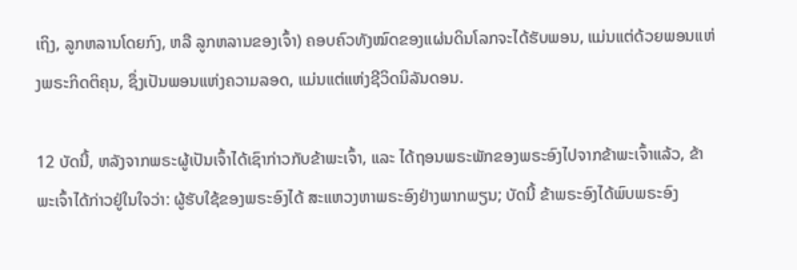ເຖິງ, ລູກຫລານໂດຍກົງ, ຫລື ລູກຫລານຂອງເຈົ້າ) ຄອບຄົວທັງໝົດຂອງແຜ່ນດິນໂລກຈະໄດ້ຮັບພອນ, ແມ່ນແຕ່ດ້ວຍພອນແຫ່ງພຣະກິດຕິຄຸນ, ຊຶ່ງເປັນພອນແຫ່ງຄວາມລອດ, ແມ່ນແຕ່ແຫ່ງຊີວິດນິລັນດອນ.

12 ບັດນີ້, ຫລັງຈາກພຣະຜູ້ເປັນເຈົ້າໄດ້ເຊົາກ່າວກັບຂ້າພະເຈົ້າ, ແລະ ໄດ້ຖອນພຣະພັກຂອງພຣະອົງໄປຈາກຂ້າພະເຈົ້າແລ້ວ, ຂ້າພະເຈົ້າໄດ້ກ່າວຢູ່ໃນໃຈວ່າ: ຜູ້ຮັບໃຊ້ຂອງພຣະອົງໄດ້ ສະແຫວງຫາພຣະອົງຢ່າງພາກພຽນ; ບັດນີ້ ຂ້າພຣະອົງໄດ້ພົບພຣະອົງ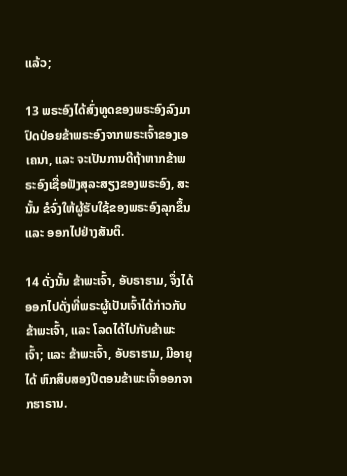ແລ້ວ;

13 ພຣະອົງໄດ້ສົ່ງທູດຂອງພຣະອົງລົງມາ ປົດປ່ອຍຂ້າພຣະອົງຈາກພຣະເຈົ້າຂອງເອເຄນາ, ແລະ ຈະເປັນການດີຖ້າຫາກຂ້າພຣະອົງເຊື່ອຟັງສຸລະສຽງຂອງພຣະອົງ, ສະນັ້ນ ຂໍຈົ່ງໃຫ້ຜູ້ຮັບໃຊ້ຂອງພຣະອົງລຸກຂຶ້ນ ແລະ ອອກໄປຢ່າງສັນຕິ.

14 ດັ່ງນັ້ນ ຂ້າພະເຈົ້າ, ອັບຣາຮາມ, ຈຶ່ງໄດ້ອອກໄປດັ່ງທີ່ພຣະຜູ້ເປັນເຈົ້າໄດ້ກ່າວກັບຂ້າພະເຈົ້າ, ແລະ ໂລດໄດ້ໄປກັບຂ້າພະເຈົ້າ; ແລະ ຂ້າພະເຈົ້າ, ອັບຣາຮາມ, ມີອາຍຸໄດ້ ຫົກສິບສອງປີຕອນຂ້າພະເຈົ້າອອກຈາກຮາຣານ.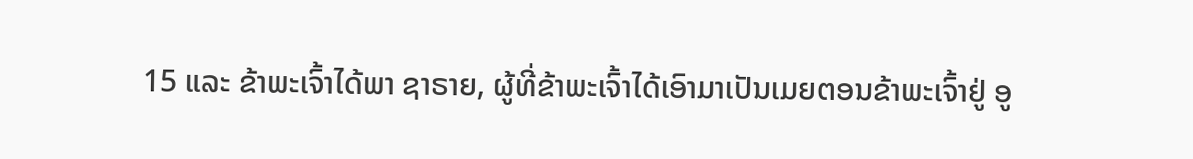15 ແລະ ຂ້າພະເຈົ້າໄດ້ພາ ຊາຣາຍ, ຜູ້ທີ່ຂ້າພະເຈົ້າໄດ້ເອົາມາເປັນເມຍຕອນຂ້າພະເຈົ້າຢູ່ ອູ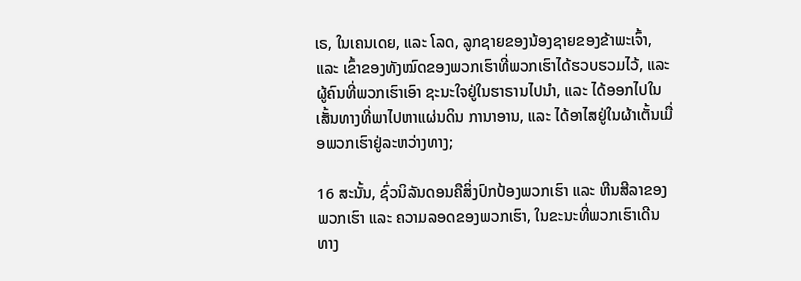ເຣ, ໃນເຄນເດຍ, ແລະ ໂລດ, ລູກຊາຍຂອງນ້ອງຊາຍຂອງຂ້າພະເຈົ້າ, ແລະ ເຂົ້າຂອງທັງໝົດຂອງພວກເຮົາທີ່ພວກເຮົາໄດ້ຮວບຮວມໄວ້, ແລະ ຜູ້ຄົນທີ່ພວກເຮົາເອົາ ຊະນະໃຈຢູ່ໃນຮາຣານໄປນຳ, ແລະ ໄດ້ອອກໄປໃນເສັ້ນທາງທີ່ພາໄປຫາແຜ່ນດິນ ການາອານ, ແລະ ໄດ້ອາໄສຢູ່ໃນຜ້າເຕັ້ນເມື່ອພວກເຮົາຢູ່ລະຫວ່າງທາງ;

16 ສະນັ້ນ, ຊົ່ວນິລັນດອນຄືສິ່ງປົກປ້ອງພວກເຮົາ ແລະ ຫີນສີລາຂອງພວກເຮົາ ແລະ ຄວາມລອດຂອງພວກເຮົາ, ໃນຂະນະທີ່ພວກເຮົາເດີນທາງ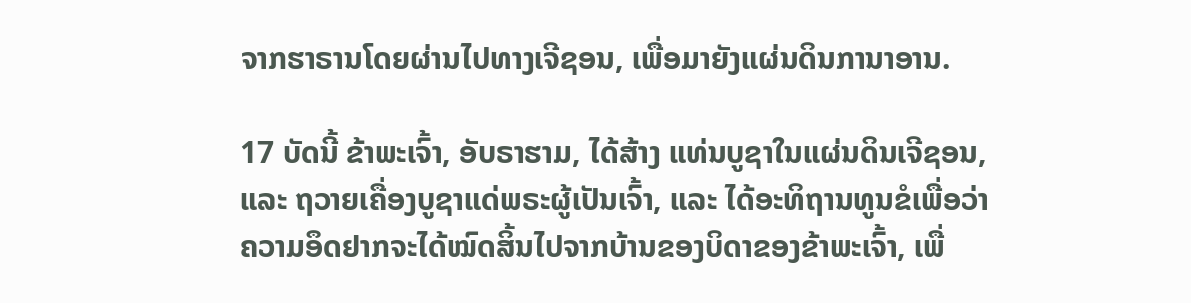ຈາກຮາຣານໂດຍຜ່ານໄປທາງເຈີຊອນ, ເພື່ອມາຍັງແຜ່ນດິນການາອານ.

17 ບັດນີ້ ຂ້າພະເຈົ້າ, ອັບຣາຮາມ, ໄດ້ສ້າງ ແທ່ນບູຊາໃນແຜ່ນດິນເຈີຊອນ, ແລະ ຖວາຍເຄື່ອງບູຊາແດ່ພຣະຜູ້ເປັນເຈົ້າ, ແລະ ໄດ້ອະທິຖານທູນຂໍເພື່ອວ່າ ຄວາມອຶດຢາກຈະໄດ້ໝົດສິ້ນໄປຈາກບ້ານຂອງບິດາຂອງຂ້າພະເຈົ້າ, ເພື່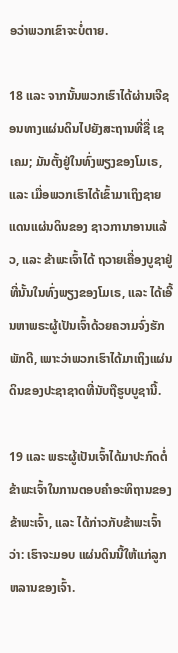ອວ່າພວກເຂົາຈະບໍ່ຕາຍ.

18 ແລະ ຈາກນັ້ນພວກເຮົາໄດ້ຜ່ານເຈີຊອນທາງແຜ່ນດິນໄປຍັງສະຖານທີ່ຊື່ ເຊເຄມ; ມັນຕັ້ງຢູ່ໃນທົ່ງພຽງຂອງໂມເຣ, ແລະ ເມື່ອພວກເຮົາໄດ້ເຂົ້າມາເຖິງຊາຍແດນແຜ່ນດິນຂອງ ຊາວການາອານແລ້ວ, ແລະ ຂ້າພະເຈົ້າໄດ້ ຖວາຍເຄື່ອງບູຊາຢູ່ທີ່ນັ້ນໃນທົ່ງພຽງຂອງໂມເຣ, ແລະ ໄດ້ເອີ້ນຫາພຣະຜູ້ເປັນເຈົ້າດ້ວຍຄວາມຈົ່ງຮັກພັກດີ, ເພາະວ່າພວກເຮົາໄດ້ມາເຖິງແຜ່ນດິນຂອງປະຊາຊາດທີ່ນັບຖືຮູບບູຊານີ້.

19 ແລະ ພຣະຜູ້ເປັນເຈົ້າໄດ້ມາປະກົດຕໍ່ຂ້າພະເຈົ້າໃນການຕອບຄຳອະທິຖານຂອງຂ້າພະເຈົ້າ, ແລະ ໄດ້ກ່າວກັບຂ້າພະເຈົ້າວ່າ: ເຮົາຈະມອບ ແຜ່ນດິນນີ້ໃຫ້ແກ່ລູກຫລານຂອງເຈົ້າ.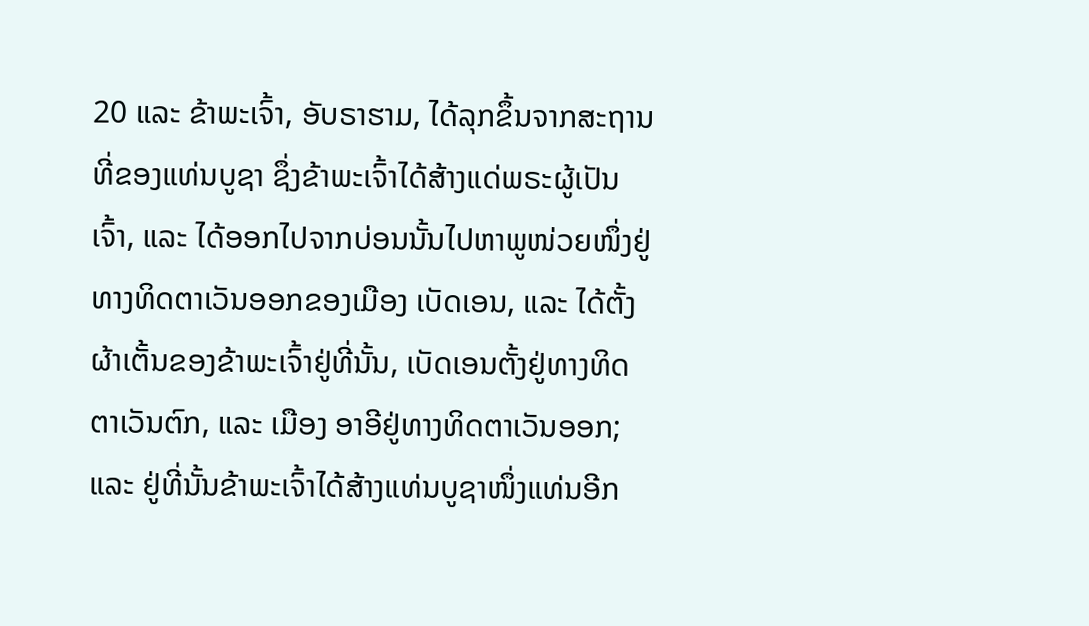20 ແລະ ຂ້າພະເຈົ້າ, ອັບຣາຮາມ, ໄດ້ລຸກຂຶ້ນຈາກສະຖານທີ່ຂອງແທ່ນບູຊາ ຊຶ່ງຂ້າພະເຈົ້າໄດ້ສ້າງແດ່ພຣະຜູ້ເປັນເຈົ້າ, ແລະ ໄດ້ອອກໄປຈາກບ່ອນນັ້ນໄປຫາພູໜ່ວຍໜຶ່ງຢູ່ທາງທິດຕາເວັນອອກຂອງເມືອງ ເບັດເອນ, ແລະ ໄດ້ຕັ້ງຜ້າເຕັ້ນຂອງຂ້າພະເຈົ້າຢູ່ທີ່ນັ້ນ, ເບັດເອນຕັ້ງຢູ່ທາງທິດຕາເວັນຕົກ, ແລະ ເມືອງ ອາອີຢູ່ທາງທິດຕາເວັນອອກ; ແລະ ຢູ່ທີ່ນັ້ນຂ້າພະເຈົ້າໄດ້ສ້າງແທ່ນບູຊາໜຶ່ງແທ່ນອີກ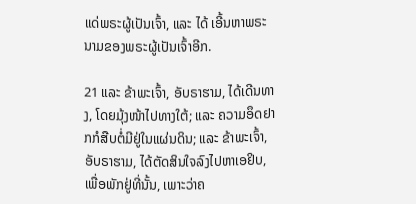ແດ່ພຣະຜູ້ເປັນເຈົ້າ, ແລະ ໄດ້ ເອີ້ນຫາພຣະນາມຂອງພຣະຜູ້ເປັນເຈົ້າອີກ.

21 ແລະ ຂ້າພະເຈົ້າ, ອັບຣາຮາມ, ໄດ້ເດີນທາງ, ໂດຍມຸ້ງໜ້າໄປທາງໃຕ້; ແລະ ຄວາມອຶດຢາກກໍສືບຕໍ່ມີຢູ່ໃນແຜ່ນດິນ; ແລະ ຂ້າພະເຈົ້າ, ອັບຣາຮາມ, ໄດ້ຕັດສິນໃຈລົງໄປຫາເອຢິບ, ເພື່ອພັກຢູ່ທີ່ນັ້ນ, ເພາະວ່າຄ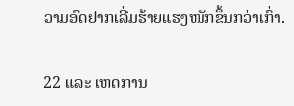ວາມອົດຢາກເລີ່ມຮ້າຍແຮງໜັກຂຶ້ນກວ່າເກົ່າ.

22 ແລະ ເຫດການ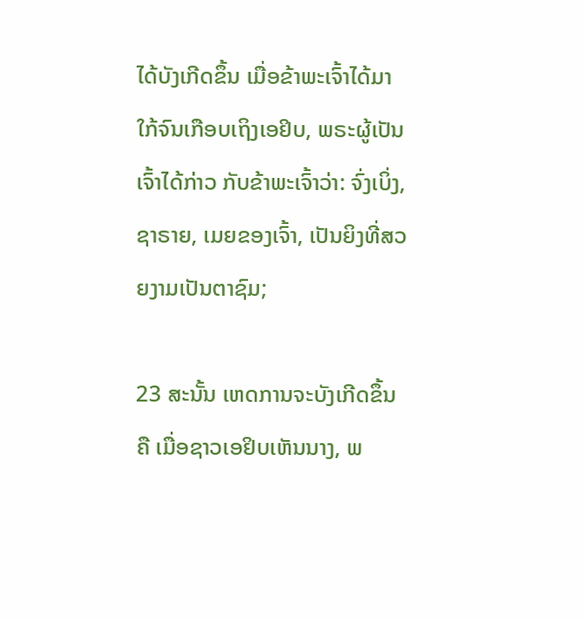ໄດ້ບັງເກີດຂຶ້ນ ເມື່ອຂ້າພະເຈົ້າໄດ້ມາໃກ້ຈົນເກືອບເຖິງເອຢິບ, ພຣະຜູ້ເປັນເຈົ້າໄດ້ກ່າວ ກັບຂ້າພະເຈົ້າວ່າ: ຈົ່ງເບິ່ງ, ຊາຣາຍ, ເມຍຂອງເຈົ້າ, ເປັນຍິງທີ່ສວຍງາມເປັນຕາຊົມ;

23 ສະນັ້ນ ເຫດການຈະບັງເກີດຂຶ້ນຄື ເມື່ອຊາວເອຢິບເຫັນນາງ, ພ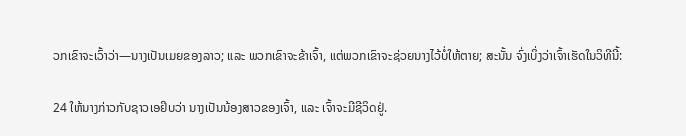ວກເຂົາຈະເວົ້າວ່າ—ນາງເປັນເມຍຂອງລາວ; ແລະ ພວກເຂົາຈະຂ້າເຈົ້າ, ແຕ່ພວກເຂົາຈະຊ່ວຍນາງໄວ້ບໍ່ໃຫ້ຕາຍ; ສະນັ້ນ ຈົ່ງເບິ່ງວ່າເຈົ້າເຮັດໃນວິທີນີ້:

24 ໃຫ້ນາງກ່າວກັບຊາວເອຢິບວ່າ ນາງເປັນນ້ອງສາວຂອງເຈົ້າ, ແລະ ເຈົ້າຈະມີຊີວິດຢູ່.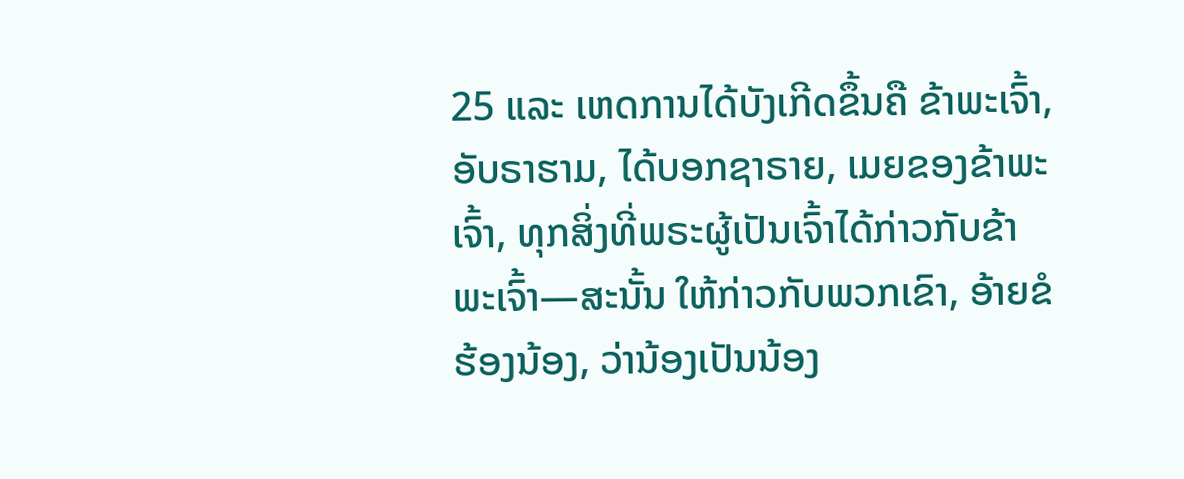25 ແລະ ເຫດການໄດ້ບັງເກີດຂຶ້ນຄື ຂ້າພະເຈົ້າ, ອັບຣາຮາມ, ໄດ້ບອກຊາຣາຍ, ເມຍຂອງຂ້າພະເຈົ້າ, ທຸກສິ່ງທີ່ພຣະຜູ້ເປັນເຈົ້າໄດ້ກ່າວກັບຂ້າພະເຈົ້າ—ສະນັ້ນ ໃຫ້ກ່າວກັບພວກເຂົາ, ອ້າຍຂໍຮ້ອງນ້ອງ, ວ່ານ້ອງເປັນນ້ອງ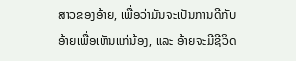ສາວຂອງອ້າຍ, ເພື່ອວ່າມັນຈະເປັນການດີກັບອ້າຍເພື່ອເຫັນແກ່ນ້ອງ, ແລະ ອ້າຍຈະມີຊີວິດ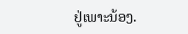ຢູ່ເພາະນ້ອງ.